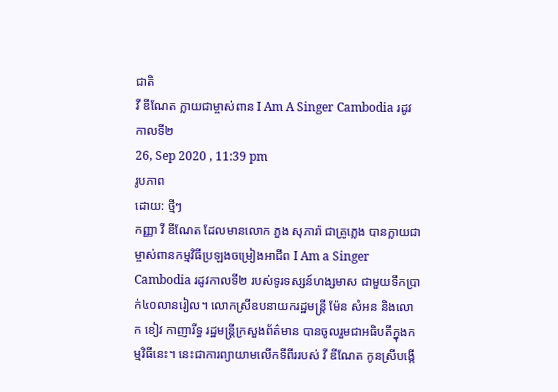ជាតិ
វី ឌីណែត ក្លាយជាម្ចាស់ពាន I Am A Singer Cambodia រដូវកាលទី២
26, Sep 2020 , 11:39 pm
រូបភាព
ដោយ: ថ្មីៗ
កញ្ញា វី ឌីណែត ដែលមានលោក ភួង សុភារ៉ា ជាគ្រូភ្លេង បានក្លាយជាម្ចាស់ពានកម្មវិធីប្រឡងចម្រៀងអាជីព I Am a Singer Cambodia រដូវកាលទី២ របស់ទូរទស្សន៍ហង្សមាស ជាមួយទឹកប្រាក់៤០លានរៀល។ លោកស្រីឧបនាយករដ្ឋមន្ត្រី ម៉ែន សំអន និងលោក ខៀវ កាញារីទ្ធ រដ្ឋមន្ត្រីក្រសួងព័ត៌មាន បានចូលរួមជាអធិបតីក្នុងកម្មវិធីនេះ។ នេះជាការព្យាយាមលើកទីពីររបស់ វី ឌីណែត កូនស្រីបង្កើ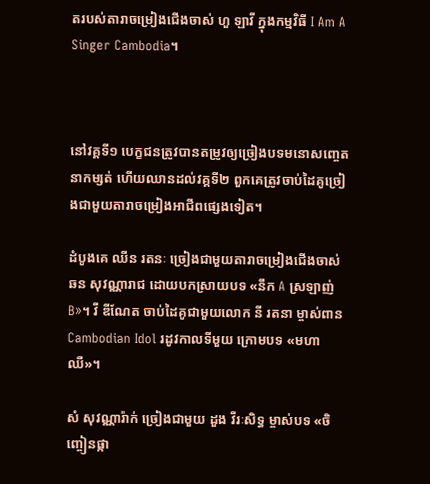តរបស់តារាចម្រៀងជើងចាស់ ហួ ឡាវី ក្នុងកម្មវិធី I Am A Singer Cambodia។



នៅវគ្គទី១ បេក្ខជនត្រូវបានតម្រូវឲ្យច្រៀងបទមនោសញ្ចេតនាកម្សត់ ហើយឈានដល់វគ្គទី២ ពួកគេត្រូវចាប់ដៃគូច្រៀងជាមួយតារាចម្រៀងអាជីពផ្សេងទៀត។

ដំបូងគេ ឈីន រតនៈ ច្រៀងជាមួយតារាចម្រៀងជើងចាស់ ឆន សុវណ្ណារាជ ដោយបកស្រាយបទ «នឹក A ស្រឡាញ់ B»។ វី ឌីណែត ចាប់ដៃគូជាមួយលោក នី រតនា ម្ចាស់ពាន Cambodian Idol រដូវកាលទីមួយ ក្រោមបទ «មហាឈឺ»។

សំ សុវណ្ណារ៉ាក់ ច្រៀងជាមួយ ដួង វីរៈសិទ្ធ ម្ចាស់បទ «ចិញ្ចៀនផ្កា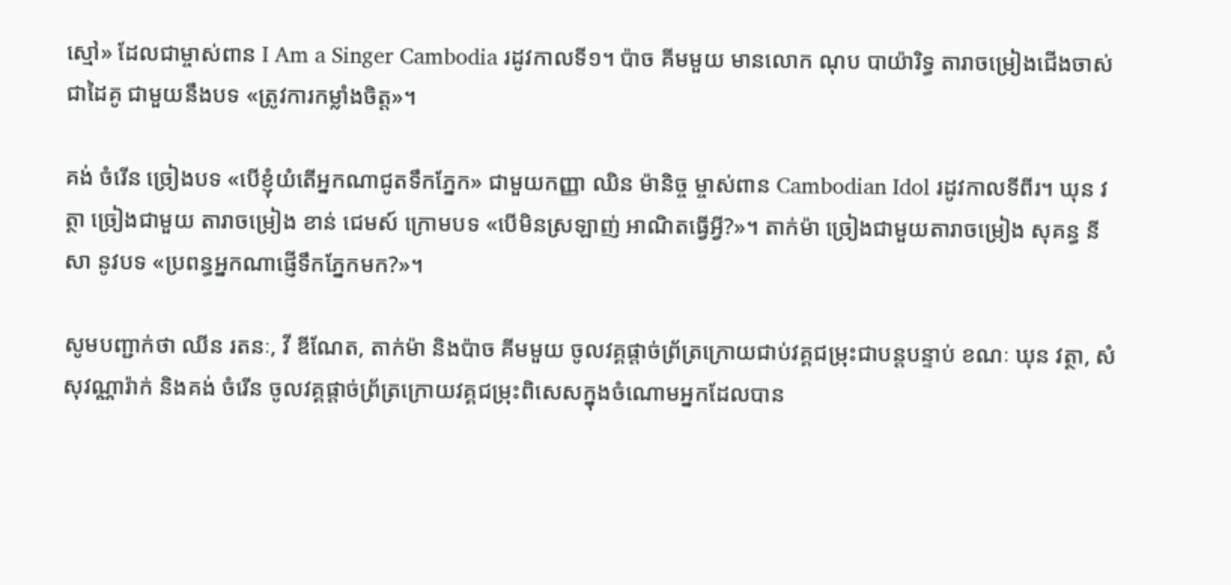ស្មៅ» ដែលជាម្ចាស់ពាន I Am a Singer Cambodia រដូវកាលទី១។ ប៉ាច គីមមួយ មានលោក ណុប បាយ៉ារិទ្ធ តារាចម្រៀងជើងចាស់ជាដៃគូ ជាមួយនឹងបទ «ត្រូវការកម្លាំងចិត្ត»។

គង់ ចំរើន ច្រៀងបទ «បើខ្ញុំយំតើអ្នកណាជូតទឹកភ្នែក» ជាមួយកញ្ញា ឈិន ម៉ានិច្ច ម្ចាស់ពាន Cambodian Idol រដូវកាលទីពីរ។ ឃុន វត្ថា ច្រៀងជាមួយ តារាចម្រៀង ខាន់ ជេមស៍ ក្រោមបទ «បើមិនស្រឡាញ់ អាណិតធ្វើអ្វី?»។ តាក់ម៉ា ច្រៀងជាមួយតារាចម្រៀង សុគន្ធ នីសា នូវបទ «ប្រពន្ធអ្នកណាផ្ញើទឹកភ្នែកមក?»។

សូមបញ្ជាក់ថា ឈីន រតនៈ, វី ឌីណែត, តាក់ម៉ា និងប៉ាច គីមមួយ ចូលវគ្គផ្តាច់ព្រ័ត្រក្រោយជាប់វគ្គជម្រុះជាបន្តបន្ទាប់ ខណៈ ឃុន វត្ថា, សំ សុវណ្ណារ៉ាក់ និងគង់ ចំរើន ចូលវគ្គផ្តាច់ព្រ័ត្រក្រោយវគ្គជម្រុះពិសេសក្នុងចំណោមអ្នកដែលបាន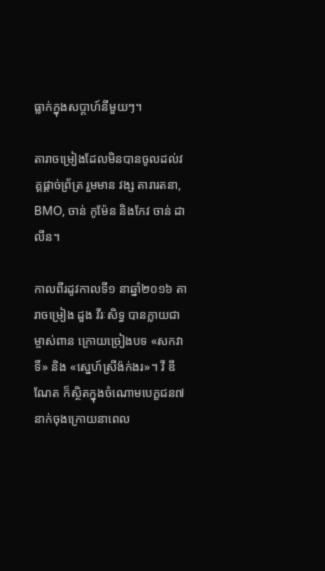ធ្លាក់ក្នុងសប្តាហ៍នីមួយៗ។

តារាចម្រៀងដែលមិនបានចូលដល់វគ្គផ្តាច់ព្រ័ត្រ រួមមាន វង្ស តារារតនា, BMO, ចាន់ កូម៉ែន និងកែវ ចាន់ ដាលីន។

កាលពីរដូវកាលទី១ នាឆ្នាំ២០១៦ តារាចម្រៀង ដួង វីរៈសិទ្ធ បានក្លាយជាម្ចាស់ពាន ក្រោយច្រៀងបទ «សកវាទិ៍» និង «ស្នេហ៍ស្រីង៉ក់ងរ»។ វី ឌីណែត ក៏ស្ថិតក្នុងចំណោមបេក្ខជន៧នាក់ចុងក្រោយនាពេល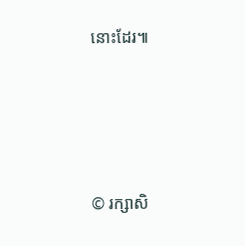នោះដែរ៕




© រក្សាសិ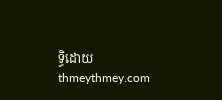ទ្ធិដោយ thmeythmey.com